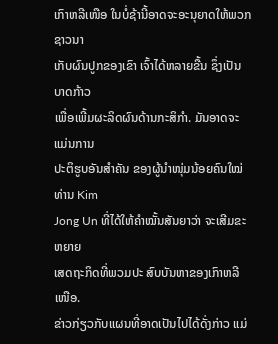ເກົາຫລີເໜືອ ໃນບໍ່ຊ້ານີ້ອາດຈະອະນຸຍາດໃຫ້ພວກຊາວນາ
ເກັບຜົນປູກຂອງເຂົາ ເຈົ້າໄດ້ຫລາຍຂື້ນ ຊຶ່ງເປັນບາດກ້າວ
ເພື່ອເພີ້ມຜະລິດຜົນດ້ານກະສິກຳ. ມັນອາດຈະແມ່ນການ
ປະຕິຮູບອັນສໍາຄັນ ຂອງຜູ້ນໍາໜຸ່ມນ້ອຍຄົນໃໝ່ ທ່ານ Kim
Jong Un ທີ່ໄດ້ໃຫ້ຄໍາໝັ້ນສັນຍາວ່າ ຈະເສີມຂະຫຍາຍ
ເສດຖະກິດທີ່ພວມປະ ສົບບັນຫາຂອງເກົາຫລີເໜືອ.
ຂ່າວກ່ຽວກັບແຜນທີ່ອາດເປັນໄປໄດ້ດັ່ງກ່າວ ແມ່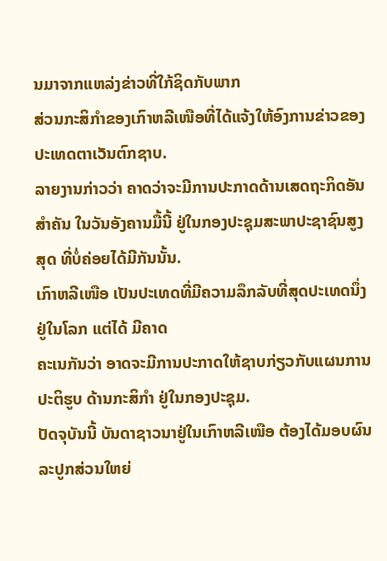ນມາຈາກແຫລ່ງຂ່າວທີ່ໃກ້ຊິດກັບພາກ
ສ່ວນກະສິກຳຂອງເກົາຫລີເໜືອທີ່ໄດ້ແຈ້ງໃຫ້ອົງການຂ່າວຂອງປະເທດຕາເວັນຕົກຊາບ.
ລາຍງານກ່າວວ່າ ຄາດວ່າຈະມີການປະກາດດ້ານເສດຖະກິດອັນສໍາຄັນ ໃນວັນອັງຄານມື້ນີ້ ຢູ່ໃນກອງປະຊຸມສະພາປະຊາຊົນສູງສຸດ ທີ່ບໍ່ຄ່ອຍໄດ້ມີກັນນັ້ນ.
ເກົາຫລີເໜືອ ເປັນປະເທດທີ່ມີຄວາມລຶກລັບທີ່ສຸດປະເທດນຶ່ງຢູ່ໃນໂລກ ແຕ່ໄດ້ ມີຄາດ
ຄະເນກັນວ່າ ອາດຈະມີການປະກາດໃຫ້ຊາບກ່ຽວກັບແຜນການປະຕິຮູບ ດ້ານກະສິກຳ ຢູ່ໃນກອງປະຊຸມ.
ປັດຈຸບັນນີ້ ບັນດາຊາວນາຢູ່ໃນເກົາຫລີເໜືອ ຕ້ອງໄດ້ມອບຜົນລະປູກສ່ວນໃຫຍ່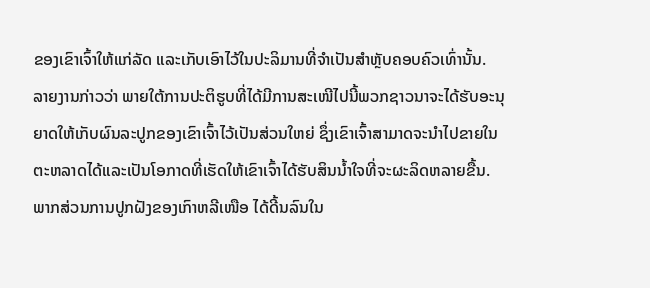ຂອງເຂົາເຈົ້າໃຫ້ແກ່ລັດ ແລະເກັບເອົາໄວ້ໃນປະລິມານທີ່ຈຳເປັນສຳຫຼັບຄອບຄົວເທົ່ານັ້ນ.
ລາຍງານກ່າວວ່າ ພາຍໃຕ້ການປະຕິຮູບທີ່ໄດ້ມີການສະເໜີໄປນີ້ພວກຊາວນາຈະໄດ້ຮັບອະນຸຍາດໃຫ້ເກັບຜົນລະປູກຂອງເຂົາເຈົ້າໄວ້ເປັນສ່ວນໃຫຍ່ ຊຶ່ງເຂົາເຈົ້າສາມາດຈະນໍາໄປຂາຍໃນຕະຫລາດໄດ້ແລະເປັນໂອກາດທີ່ເຮັດໃຫ້ເຂົາເຈົ້າໄດ້ຮັບສິນນໍ້າໃຈທີ່ຈະຜະລິດຫລາຍຂື້ນ.
ພາກສ່ວນການປູກຝັງຂອງເກົາຫລີເໜືອ ໄດ້ດີ້ນລົນໃນ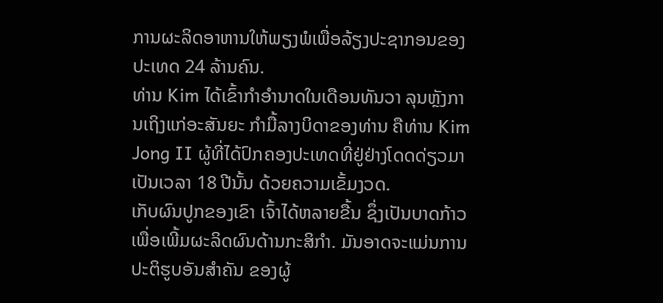ການຜະລິດອາຫານໃຫ້ພຽງພໍເພື່ອລ້ຽງປະຊາກອນຂອງປະເທດ 24 ລ້ານຄົນ.
ທ່ານ Kim ໄດ້ເຂົ້າກໍາອໍານາດໃນເດືອນທັນວາ ລຸນຫຼັງການເຖິງແກ່ອະສັນຍະ ກຳມື້ລາງບິດາຂອງທ່ານ ຄືທ່ານ Kim Jong II ຜູ້ທີ່ໄດ້ປົກຄອງປະເທດທີ່ຢູ່ຢ່າງໂດດດ່ຽວມາເປັນເວລາ 18 ປີນັ້ນ ດ້ວຍຄວາມເຂັ້ມງວດ.
ເກັບຜົນປູກຂອງເຂົາ ເຈົ້າໄດ້ຫລາຍຂື້ນ ຊຶ່ງເປັນບາດກ້າວ
ເພື່ອເພີ້ມຜະລິດຜົນດ້ານກະສິກຳ. ມັນອາດຈະແມ່ນການ
ປະຕິຮູບອັນສໍາຄັນ ຂອງຜູ້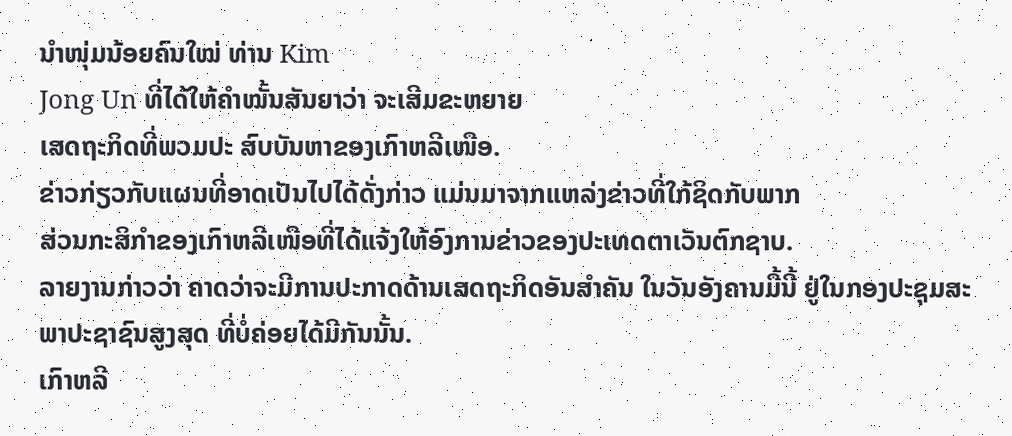ນໍາໜຸ່ມນ້ອຍຄົນໃໝ່ ທ່ານ Kim
Jong Un ທີ່ໄດ້ໃຫ້ຄໍາໝັ້ນສັນຍາວ່າ ຈະເສີມຂະຫຍາຍ
ເສດຖະກິດທີ່ພວມປະ ສົບບັນຫາຂອງເກົາຫລີເໜືອ.
ຂ່າວກ່ຽວກັບແຜນທີ່ອາດເປັນໄປໄດ້ດັ່ງກ່າວ ແມ່ນມາຈາກແຫລ່ງຂ່າວທີ່ໃກ້ຊິດກັບພາກ
ສ່ວນກະສິກຳຂອງເກົາຫລີເໜືອທີ່ໄດ້ແຈ້ງໃຫ້ອົງການຂ່າວຂອງປະເທດຕາເວັນຕົກຊາບ.
ລາຍງານກ່າວວ່າ ຄາດວ່າຈະມີການປະກາດດ້ານເສດຖະກິດອັນສໍາຄັນ ໃນວັນອັງຄານມື້ນີ້ ຢູ່ໃນກອງປະຊຸມສະພາປະຊາຊົນສູງສຸດ ທີ່ບໍ່ຄ່ອຍໄດ້ມີກັນນັ້ນ.
ເກົາຫລີ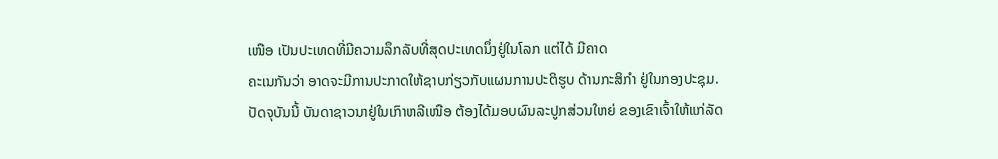ເໜືອ ເປັນປະເທດທີ່ມີຄວາມລຶກລັບທີ່ສຸດປະເທດນຶ່ງຢູ່ໃນໂລກ ແຕ່ໄດ້ ມີຄາດ
ຄະເນກັນວ່າ ອາດຈະມີການປະກາດໃຫ້ຊາບກ່ຽວກັບແຜນການປະຕິຮູບ ດ້ານກະສິກຳ ຢູ່ໃນກອງປະຊຸມ.
ປັດຈຸບັນນີ້ ບັນດາຊາວນາຢູ່ໃນເກົາຫລີເໜືອ ຕ້ອງໄດ້ມອບຜົນລະປູກສ່ວນໃຫຍ່ ຂອງເຂົາເຈົ້າໃຫ້ແກ່ລັດ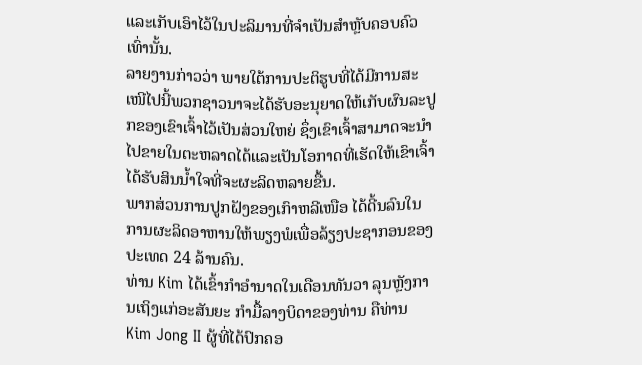ແລະເກັບເອົາໄວ້ໃນປະລິມານທີ່ຈຳເປັນສຳຫຼັບຄອບຄົວເທົ່ານັ້ນ.
ລາຍງານກ່າວວ່າ ພາຍໃຕ້ການປະຕິຮູບທີ່ໄດ້ມີການສະເໜີໄປນີ້ພວກຊາວນາຈະໄດ້ຮັບອະນຸຍາດໃຫ້ເກັບຜົນລະປູກຂອງເຂົາເຈົ້າໄວ້ເປັນສ່ວນໃຫຍ່ ຊຶ່ງເຂົາເຈົ້າສາມາດຈະນໍາໄປຂາຍໃນຕະຫລາດໄດ້ແລະເປັນໂອກາດທີ່ເຮັດໃຫ້ເຂົາເຈົ້າໄດ້ຮັບສິນນໍ້າໃຈທີ່ຈະຜະລິດຫລາຍຂື້ນ.
ພາກສ່ວນການປູກຝັງຂອງເກົາຫລີເໜືອ ໄດ້ດີ້ນລົນໃນການຜະລິດອາຫານໃຫ້ພຽງພໍເພື່ອລ້ຽງປະຊາກອນຂອງປະເທດ 24 ລ້ານຄົນ.
ທ່ານ Kim ໄດ້ເຂົ້າກໍາອໍານາດໃນເດືອນທັນວາ ລຸນຫຼັງການເຖິງແກ່ອະສັນຍະ ກຳມື້ລາງບິດາຂອງທ່ານ ຄືທ່ານ Kim Jong II ຜູ້ທີ່ໄດ້ປົກຄອ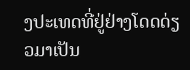ງປະເທດທີ່ຢູ່ຢ່າງໂດດດ່ຽວມາເປັນ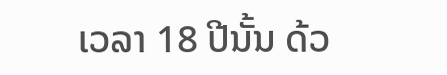ເວລາ 18 ປີນັ້ນ ດ້ວ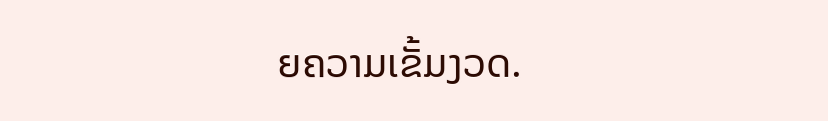ຍຄວາມເຂັ້ມງວດ.